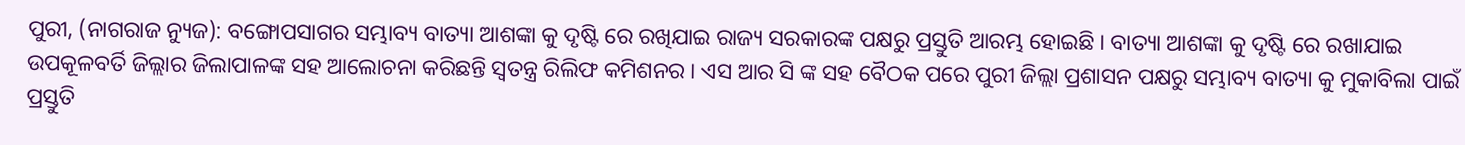ପୁରୀ, (ନାଗରାଜ ନ୍ୟୁଜ): ବଙ୍ଗୋପସାଗର ସମ୍ଭାବ୍ୟ ବାତ୍ୟା ଆଶଙ୍କା କୁ ଦୃଷ୍ଟି ରେ ରଖିଯାଇ ରାଜ୍ୟ ସରକାରଙ୍କ ପକ୍ଷରୁ ପ୍ରସ୍ତୁତି ଆରମ୍ଭ ହୋଇଛି । ବାତ୍ୟା ଆଶଙ୍କା କୁ ଦୃଷ୍ଟି ରେ ରଖାଯାଇ ଉପକୂଳବର୍ତି ଜିଲ୍ଲାର ଜିଲାପାଳଙ୍କ ସହ ଆଲୋଚନା କରିଛନ୍ତି ସ୍ୱତନ୍ତ୍ର ରିଲିଫ କମିଶନର । ଏସ ଆର ସି ଙ୍କ ସହ ବୈଠକ ପରେ ପୁରୀ ଜିଲ୍ଲା ପ୍ରଶାସନ ପକ୍ଷରୁ ସମ୍ଭାବ୍ୟ ବାତ୍ୟା କୁ ମୁକାବିଲା ପାଇଁ ପ୍ରସ୍ତୁତି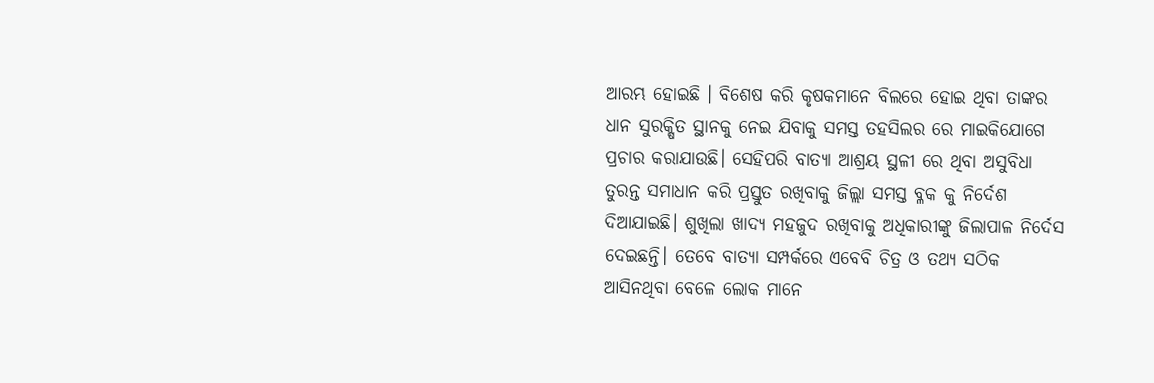ଆରମ୍ଭ ହୋଇଛି । ବିଶେଷ କରି କୃଷକମାନେ ବିଲରେ ହୋଇ ଥିବା ତାଙ୍କର ଧାନ ସୁରକ୍ଷିତ ସ୍ଥାନକୁ ନେଇ ଯିବାକୁ ସମସ୍ତ ତହସିଲର ରେ ମାଇକିଯୋଗେ ପ୍ରଚାର କରାଯାଉଛି। ସେହିପରି ବାତ୍ୟା ଆଶ୍ରୟ ସ୍ଥଳୀ ରେ ଥିବା ଅସୁବିଧା ତୁରନ୍ତ ସମାଧାନ କରି ପ୍ରସ୍ତୁତ ରଖିବାକୁ ଜିଲ୍ଲା ସମସ୍ତ ବ୍ଳକ କୁ ନିର୍ଦେଶ ଦିଆଯାଇଛି। ଶୁଖିଲା ଖାଦ୍ୟ ମହଜୁଦ ରଖିବାକୁ ଅଧିକାରୀଙ୍କୁ ଜିଲାପାଳ ନିର୍ଦେସ ଦେଇଛନ୍ତି। ତେବେ ବାତ୍ୟା ସମ୍ପର୍କରେ ଏବେବି ଚିତ୍ର ଓ ତଥ୍ୟ ସଠିକ ଆସିନଥିବା ବେଳେ ଲୋକ ମାନେ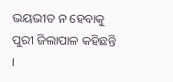ଭୟଭୀତ ନ ହେବାକୁ ପୁରୀ ଜିଲାପାଳ କହିଛନ୍ତି ।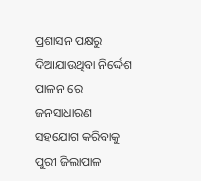ପ୍ରଶାସନ ପକ୍ଷରୁ ଦିଆଯାଉଥିବା ନିର୍ଦ୍ଦେଶ ପାଳନ ରେ ଜନସାଧାରଣ ସହଯୋଗ କରିବାକୁ ପୁରୀ ଜିଲାପାଳ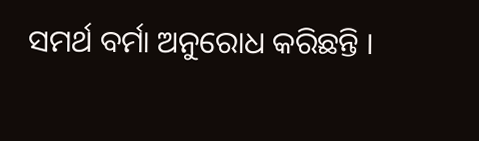ସମର୍ଥ ବର୍ମା ଅନୁରୋଧ କରିଛନ୍ତି ।